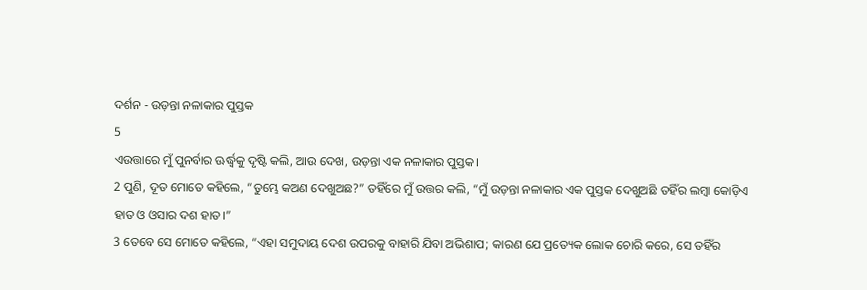ଦର୍ଶନ - ଉଡ଼ନ୍ତା ନଳାକାର ପୁସ୍ତକ
5
ଏଉତ୍ତାରେ ମୁଁ ପୁନର୍ବାର ଊର୍ଦ୍ଧ୍ୱକୁ ଦୃଷ୍ଟି କଲି, ଆଉ ଦେଖ, ଉଡ଼ନ୍ତା ଏକ ନଳାକାର ପୁସ୍ତକ।
2 ପୁଣି, ଦୂତ ମୋତେ କହିଲେ, “ତୁମ୍ଭେ କଅଣ ଦେଖୁଅଛ?” ତହିଁରେ ମୁଁ ଉତ୍ତର କଲି, “ମୁଁ ଉଡ଼ନ୍ତା ନଳାକାର ଏକ ପୁସ୍ତକ ଦେଖୁଅଛି ତହିଁର ଲମ୍ବା କୋଡ଼ିଏ ହାତ ଓ ଓସାର ଦଶ ହାତ।”
3 ତେବେ ସେ ମୋତେ କହିଲେ, “ଏହା ସମୁଦାୟ ଦେଶ ଉପରକୁ ବାହାରି ଯିବା ଅଭିଶାପ; କାରଣ ଯେ ପ୍ରତ୍ୟେକ ଲୋକ ଚୋରି କରେ, ସେ ତହିଁର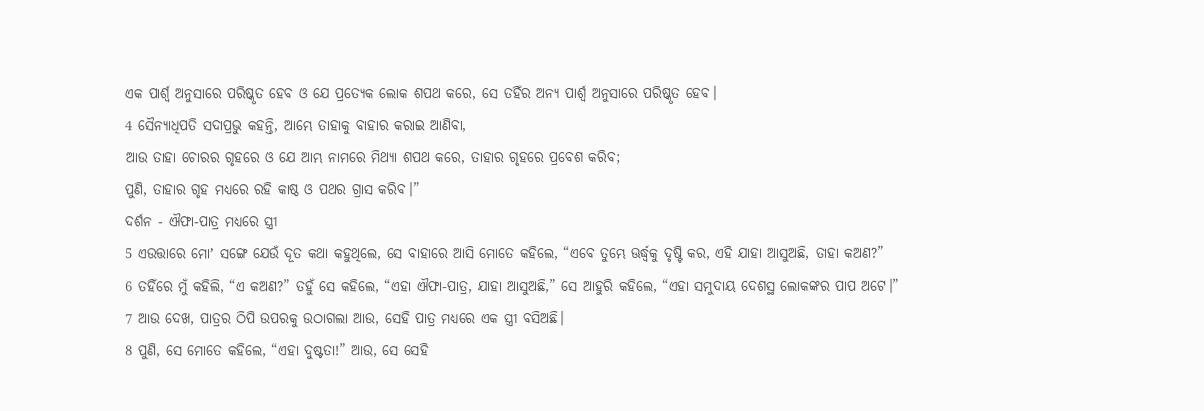ଏକ ପାର୍ଶ୍ୱ ଅନୁସାରେ ପରିଷ୍କୃତ ହେବ ଓ ଯେ ପ୍ରତ୍ୟେକ ଲୋକ ଶପଥ କରେ, ସେ ତହିଁର ଅନ୍ୟ ପାର୍ଶ୍ୱ ଅନୁସାରେ ପରିଷ୍କୃତ ହେବ।
4 ସୈନ୍ୟାଧିପତି ସଦାପ୍ରଭୁ କହନ୍ତି, ଆମ୍ଭେ ତାହାକୁ ବାହାର କରାଇ ଆଣିବା,
ଆଉ ତାହା ଚୋରର ଗୃହରେ ଓ ଯେ ଆମ୍ଭ ନାମରେ ମିଥ୍ୟା ଶପଥ କରେ, ତାହାର ଗୃହରେ ପ୍ରବେଶ କରିବ;
ପୁଣି, ତାହାର ଗୃହ ମଧ୍ୟରେ ରହି କାଷ୍ଠ ଓ ପଥର ଗ୍ରାସ କରିବ।”
ଦର୍ଶନ - ଐଫା-ପାତ୍ର ମଧ୍ୟରେ ସ୍ତ୍ରୀ
5 ଏଉତ୍ତାରେ ମୋʼ ସଙ୍ଗେ ଯେଉଁ ଦୂତ କଥା କହୁଥିଲେ, ସେ ବାହାରେ ଆସି ମୋତେ କହିଲେ, “ଏବେ ତୁମ୍ଭେ ଊର୍ଦ୍ଧ୍ୱକୁ ଦୃଷ୍ଟି କର, ଏହି ଯାହା ଆସୁଅଛି, ତାହା କଅଣ?”
6 ତହିଁରେ ମୁଁ କହିଲି, “ଏ କଅଣ?” ତହୁଁ ସେ କହିଲେ, “ଏହା ଐଫା-ପାତ୍ର, ଯାହା ଆସୁଅଛି,” ସେ ଆହୁରି କହିଲେ, “ଏହା ସମୁଦାୟ ଦେଶସ୍ଥ ଲୋକଙ୍କର ପାପ ଅଟେ।”
7 ଆଉ ଦେଖ, ପାତ୍ରର ଠିପି ଉପରକୁ ଉଠାଗଲା ଆଉ, ସେହି ପାତ୍ର ମଧ୍ୟରେ ଏକ ସ୍ତ୍ରୀ ବସିଅଛି।
8 ପୁଣି, ସେ ମୋତେ କହିଲେ, “ଏହା ଦୁଷ୍ଟତା!” ଆଉ, ସେ ସେହି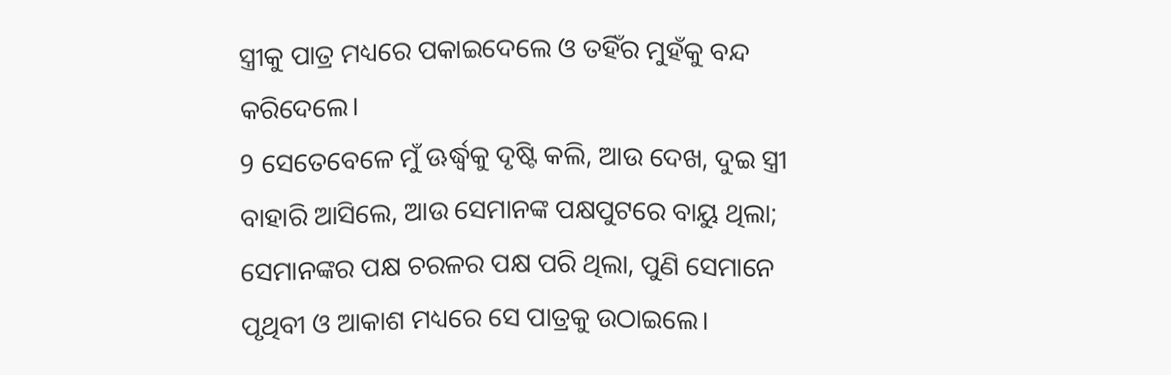ସ୍ତ୍ରୀକୁ ପାତ୍ର ମଧ୍ୟରେ ପକାଇଦେଲେ ଓ ତହିଁର ମୁହଁକୁ ବନ୍ଦ କରିଦେଲେ।
9 ସେତେବେଳେ ମୁଁ ଊର୍ଦ୍ଧ୍ୱକୁ ଦୃଷ୍ଟି କଲି, ଆଉ ଦେଖ, ଦୁଇ ସ୍ତ୍ରୀ ବାହାରି ଆସିଲେ, ଆଉ ସେମାନଙ୍କ ପକ୍ଷପୁଟରେ ବାୟୁ ଥିଲା; ସେମାନଙ୍କର ପକ୍ଷ ଚରଳର ପକ୍ଷ ପରି ଥିଲା, ପୁଣି ସେମାନେ ପୃଥିବୀ ଓ ଆକାଶ ମଧ୍ୟରେ ସେ ପାତ୍ରକୁ ଉଠାଇଲେ।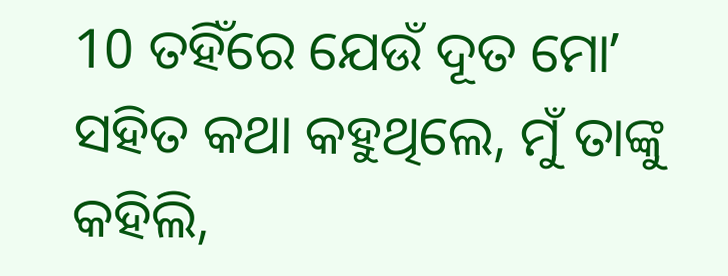10 ତହିଁରେ ଯେଉଁ ଦୂତ ମୋʼ ସହିତ କଥା କହୁଥିଲେ, ମୁଁ ତାଙ୍କୁ କହିଲି,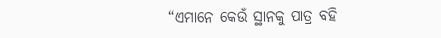“ଏମାନେ କେଉଁ ସ୍ଥାନକୁ ପାତ୍ର ବହି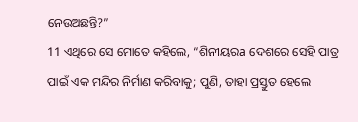ନେଉଅଛନ୍ତି?”
11 ଏଥିରେ ସେ ମୋତେ କହିଲେ, “ଶିନୀୟରa ଦେଶରେ ସେହି ପାତ୍ର ପାଇଁ ଏକ ମନ୍ଦିର ନିର୍ମାଣ କରିବାକୁ; ପୁଣି, ତାହା ପ୍ରସ୍ତୁତ ହେଲେ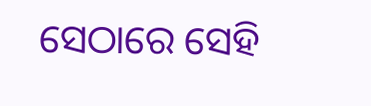ସେଠାରେ ସେହି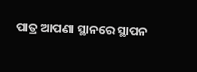ପାତ୍ର ଆପଣା ସ୍ଥାନରେ ସ୍ଥାପନ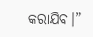କରାଯିବ।”